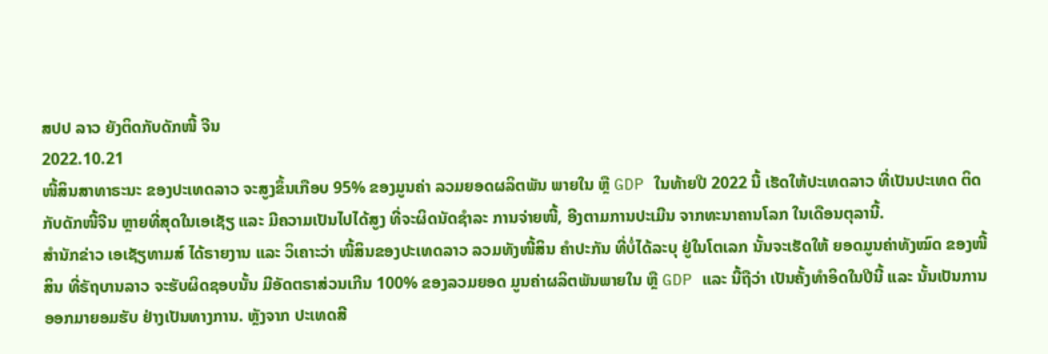ສປປ ລາວ ຍັງຕິດກັບດັກໜີ້ ຈີນ
2022.10.21
ໜີ້ສິນສາທາຣະນະ ຂອງປະເທດລາວ ຈະສູງຂຶ້ນເກືອບ 95% ຂອງມູນຄ່າ ລວມຍອດຜລິຕພັນ ພາຍໃນ ຫຼື GDP ໃນທ້າຍປີ 2022 ນີ້ ເຮັດໃຫ້ປະເທດລາວ ທີ່ເປັນປະເທດ ຕິດກັບດັກໜີ້ຈີນ ຫຼາຍທີ່ສຸດໃນເອເຊັຽ ແລະ ມີຄວາມເປັນໄປໄດ້ສູງ ທີ່ຈະຜິດນັດຊຳລະ ການຈ່າຍໜີ້, ອີງຕາມການປະເມີນ ຈາກທະນາຄານໂລກ ໃນເດືອນຕຸລານີ້.
ສຳນັກຂ່າວ ເອເຊັຽທາມສ໌ ໄດ້ຣາຍງານ ແລະ ວິເຄາະວ່າ ໜີ້ສິນຂອງປະເທດລາວ ລວມທັງໜີ້ສິນ ຄຳປະກັນ ທີ່ບໍ່ໄດ້ລະບຸ ຢູ່ໃນໂຕເລກ ນັ້ນຈະເຮັດໃຫ້ ຍອດມູນຄ່າທັງໝົດ ຂອງໜີ້ສິນ ທີ່ຣັຖບານລາວ ຈະຮັບຜິດຊອບນັ້ນ ມີອັດຕຣາສ່ວນເກີນ 100% ຂອງລວມຍອດ ມູນຄ່າຜລິຕພັນພາຍໃນ ຫຼື GDP ແລະ ນີ້ຖືວ່າ ເປັນຄັ້ງທຳອິດໃນປີນີ້ ແລະ ນັ້ນເປັນການອອກມາຍອມຮັບ ຢ່າງເປັນທາງການ. ຫຼັງຈາກ ປະເທດສີ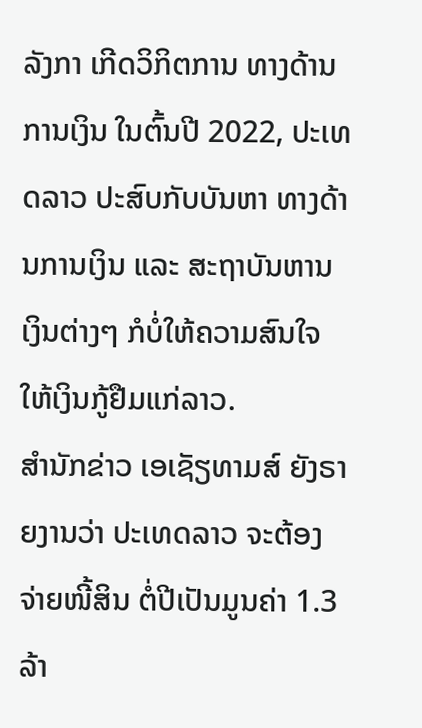ລັງກາ ເກີດວິກິຕການ ທາງດ້ານການເງິນ ໃນຕົ້ນປີ 2022, ປະເທດລາວ ປະສົບກັບບັນຫາ ທາງດ້ານການເງິນ ແລະ ສະຖາບັນຫານເງິນຕ່າງໆ ກໍບໍ່ໃຫ້ຄວາມສົນໃຈ ໃຫ້ເງິນກູ້ຢືມແກ່ລາວ.
ສຳນັກຂ່າວ ເອເຊັຽທາມສ໌ ຍັງຣາຍງານວ່າ ປະເທດລາວ ຈະຕ້ອງຈ່າຍໜີ້ສິນ ຕໍ່ປີເປັນມູນຄ່າ 1.3 ລ້າ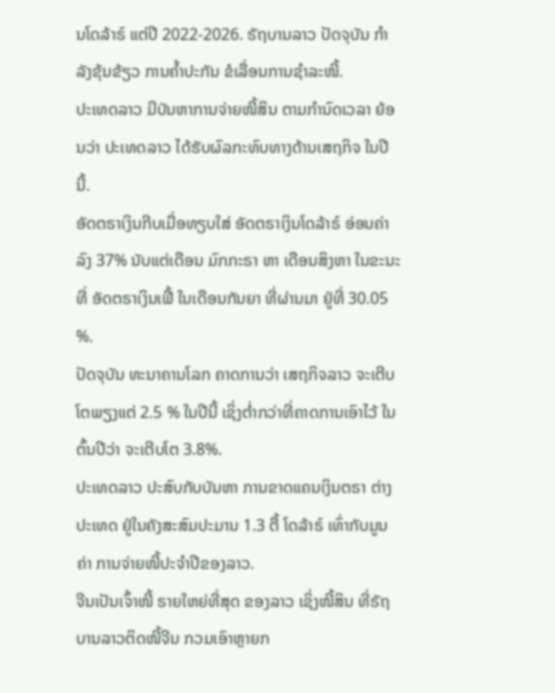ນໂດລ້າຣ໌ ແຕ່ປີ 2022-2026. ຣັຖບານລາວ ປັດຈຸບັນ ກຳລັງຂຸ້ນຂ້ຽວ ການຄ້ຳປະກັນ ຂໍເລື່ອນການຊຳລະໜີ້.
ປະເທດລາວ ມີບັນຫາການຈ່າຍໜີ້ສິນ ຕາມກຳນົດເວລາ ຍ້ອນວ່າ ປະເທດລາວ ໄດ້ຮັບຜົລກະທົບທາງດ້ານເສຖກິຈ ໃນປີນີ້.
ອັດຕຣາເງິນກີບເມື່ອທຽບໃສ່ ອັດຕຣາເງິນໂດລ້າຣ໌ ອ່ອນຄ່າລົງ 37% ນັບແຕ່ເດືອນ ມົກກະຣາ ຫາ ເດືອນສິງຫາ ໃນຂະນະທີ່ ອັດຕຣາເງິນເຟີ້ ໃນເດືອນກັນຍາ ທີ່ຜ່ານມາ ຢູ່ທີ່ 30.05 %.
ປັດຈຸບັນ ທະນາຄານໂລກ ຄາດການວ່າ ເສຖກິຈລາວ ຈະເຕີບໂຕພຽງແຕ່ 2.5 % ໃນປີນີ້ ເຊິ່ງຕ່ຳກວ່າທີ່ຄາດການເອົາໄວ້ ໃນຕົ້ນປີວ່າ ຈະເຕີບໂຕ 3.8%.
ປະເທດລາວ ປະສົບກັບບັນຫາ ການຂາດແຄນເງິນຕຣາ ຕ່າງປະເທດ ຢູ່ໃນຄັງສະສົມປະມານ 1.3 ຕື້ ໂດລ້າຣ໌ ເທົ່າກັບມູນຄ່າ ການຈ່າຍໜີ້ປະຈຳປີຂອງລາວ.
ຈີນເປັນເຈົ້າໜີ້ ຣາຍໃຫຍ່ທີ່ສຸດ ຂອງລາວ ເຊິ່ງໜີ້ສິນ ທີ່ຣັຖບານລາວຕິດໜີ້ຈີນ ກວມເອົາຫຼາຍກ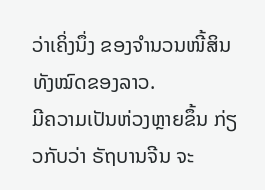ວ່າເຄິ່ງນຶ່ງ ຂອງຈຳນວນໜີ້ສິນ ທັງໝົດຂອງລາວ.
ມີຄວາມເປັນຫ່ວງຫຼາຍຂຶ້ນ ກ່ຽວກັບວ່າ ຣັຖບານຈີນ ຈະ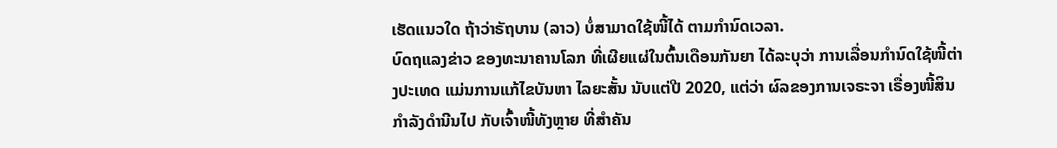ເຮັດແນວໃດ ຖ້າວ່າຣັຖບານ (ລາວ) ບໍ່ສາມາດໃຊ້ໜີ້ໄດ້ ຕາມກຳນົດເວລາ.
ບົດຖແລງຂ່າວ ຂອງທະນາຄານໂລກ ທີ່ເຜີຍແຜ່ໃນຕົ້ນເດືອນກັນຍາ ໄດ້ລະບຸວ່າ ການເລື່ອນກຳນົດໃຊ້ໜີ້ຕ່າງປະເທດ ແມ່ນການແກ້ໄຂບັນຫາ ໄລຍະສັ້ນ ນັບແຕ່ປີ 2020, ແຕ່ວ່າ ຜົລຂອງການເຈຣະຈາ ເຣື່ອງໜີ້ສິນ ກຳລັງດໍານີນໄປ ກັບເຈົ້າໜີ້ທັງຫຼາຍ ທີ່ສຳຄັນ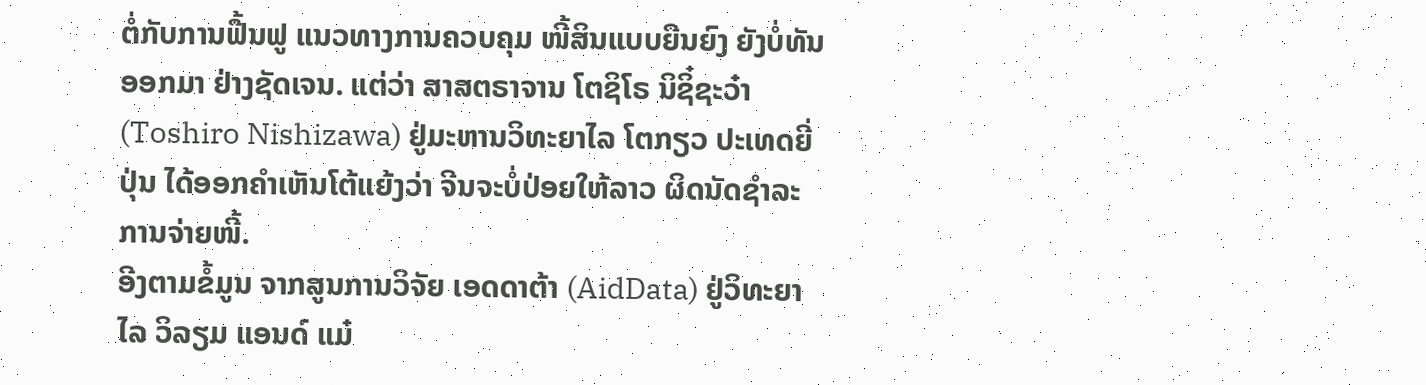ຕໍ່ກັບການຟື້ນຟູ ແນວທາງການຄວບຄຸມ ໜີ້ສິນແບບຍືນຍົງ ຍັງບໍ່ທັນອອກມາ ຢ່າງຊັດເຈນ. ແຕ່ວ່າ ສາສຕຣາຈານ ໂຕຊິໂຣ ນິຊິ໋ຊະວ໋າ (Toshiro Nishizawa) ຢູ່ມະຫານວິທະຍາໄລ ໂຕກຽວ ປະເທດຍີ່ປຸ່ນ ໄດ້ອອກຄຳເຫັນໂຕ້ແຍ້ງວ່າ ຈີນຈະບໍ່ປ່ອຍໃຫ້ລາວ ຜິດນັດຊຳລະການຈ່າຍໜີ້.
ອີງຕາມຂໍ້ມູນ ຈາກສູນການວິຈັຍ ເອດດາຕ້າ (AidData) ຢູ່ວິທະຍາໄລ ວິລຽມ ແອນດ໌ ແມ໋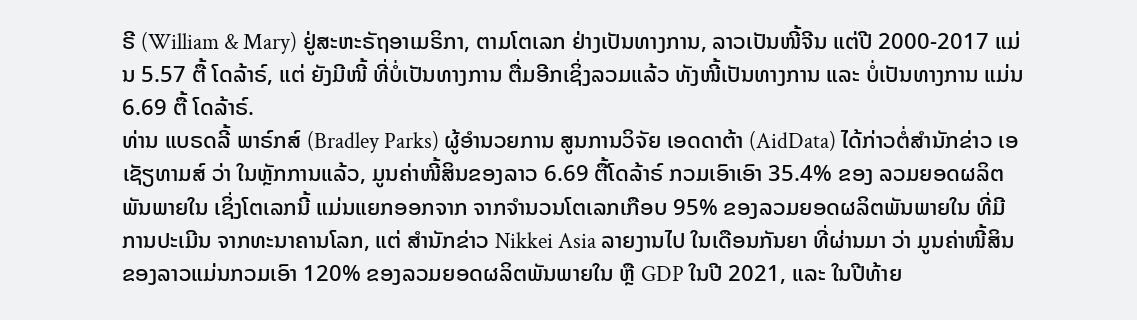ຣີ (William & Mary) ຢູ່ສະຫະຣັຖອາເມຣິກາ, ຕາມໂຕເລກ ຢ່າງເປັນທາງການ, ລາວເປັນໜີ້ຈີນ ແຕ່ປີ 2000-2017 ແມ່ນ 5.57 ຕື້ ໂດລ້າຣ໌, ແຕ່ ຍັງມີໜີ້ ທີ່ບໍ່ເປັນທາງການ ຕື່ມອີກເຊິ່ງລວມແລ້ວ ທັງໜີ້ເປັນທາງການ ແລະ ບໍ່ເປັນທາງການ ແມ່ນ 6.69 ຕື້ ໂດລ້າຣ໌.
ທ່ານ ແບຣດລີ້ ພາຣ໌ກສ໌ (Bradley Parks) ຜູ້ອຳນວຍການ ສູນການວິຈັຍ ເອດດາຕ້າ (AidData) ໄດ້ກ່າວຕໍ່ສຳນັກຂ່າວ ເອເຊັຽທາມສ໌ ວ່າ ໃນຫຼັກການແລ້ວ, ມູນຄ່າໜີ້ສິນຂອງລາວ 6.69 ຕື້ໂດລ້າຣ໌ ກວມເອົາເອົາ 35.4% ຂອງ ລວມຍອດຜລິຕພັນພາຍໃນ ເຊິ່ງໂຕເລກນີ້ ແມ່ນແຍກອອກຈາກ ຈາກຈຳນວນໂຕເລກເກືອບ 95% ຂອງລວມຍອດຜລິຕພັນພາຍໃນ ທີ່ມີການປະເມີນ ຈາກທະນາຄານໂລກ, ແຕ່ ສຳນັກຂ່າວ Nikkei Asia ລາຍງານໄປ ໃນເດືອນກັນຍາ ທີ່ຜ່ານມາ ວ່າ ມູນຄ່າໜີ້ສິນ ຂອງລາວແມ່ນກວມເອົາ 120% ຂອງລວມຍອດຜລິຕພັນພາຍໃນ ຫຼື GDP ໃນປີ 2021, ແລະ ໃນປີທ້າຍ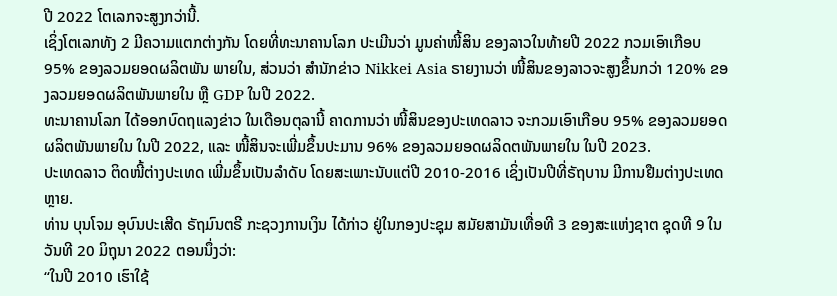ປີ 2022 ໂຕເລກຈະສູງກວ່ານີ້.
ເຊິ່ງໂຕເລກທັງ 2 ມີຄວາມແຕກຕ່າງກັນ ໂດຍທີ່ທະນາຄານໂລກ ປະເມີນວ່າ ມູນຄ່າໜີ້ສິນ ຂອງລາວໃນທ້າຍປີ 2022 ກວມເອົາເກືອບ 95% ຂອງລວມຍອດຜລິຕພັນ ພາຍໃນ, ສ່ວນວ່າ ສຳນັກຂ່າວ Nikkei Asia ຣາຍງານວ່າ ໜີ້ສິນຂອງລາວຈະສູງຂຶ້ນກວ່າ 120% ຂອງລວມຍອດຜລິຕພັນພາຍໃນ ຫຼື GDP ໃນປີ 2022.
ທະນາຄານໂລກ ໄດ້ອອກບົດຖແລງຂ່າວ ໃນເດືອນຕຸລານີ້ ຄາດການວ່າ ໜີ້ສິນຂອງປະເທດລາວ ຈະກວມເອົາເກືອບ 95% ຂອງລວມຍອດຜລິຕພັນພາຍໃນ ໃນປີ 2022, ແລະ ໜີ້ສິນຈະເພີ່ມຂຶ້ນປະມານ 96% ຂອງລວມຍອດຜລິດຕພັນພາຍໃນ ໃນປີ 2023.
ປະເທດລາວ ຕິດໜີ້ຕ່າງປະເທດ ເພີ່ມຂຶ້ນເປັນລຳດັບ ໂດຍສະເພາະນັບແຕ່ປີ 2010-2016 ເຊິ່ງເປັນປີທີ່ຣັຖບານ ມີການຢືມຕ່າງປະເທດຫຼາຍ.
ທ່ານ ບຸນໂຈມ ອຸບົນປະເສີດ ຣັຖມົນຕຣີ ກະຊວງການເງິນ ໄດ້ກ່າວ ຢູ່ໃນກອງປະຊຸມ ສມັຍສາມັນເທື່ອທີ 3 ຂອງສະແຫ່ງຊາຕ ຊຸດທີ 9 ໃນວັນທີ 20 ມິຖຸນາ 2022 ຕອນນຶ່ງວ່າ:
“ໃນປີ 2010 ເຮົາໃຊ້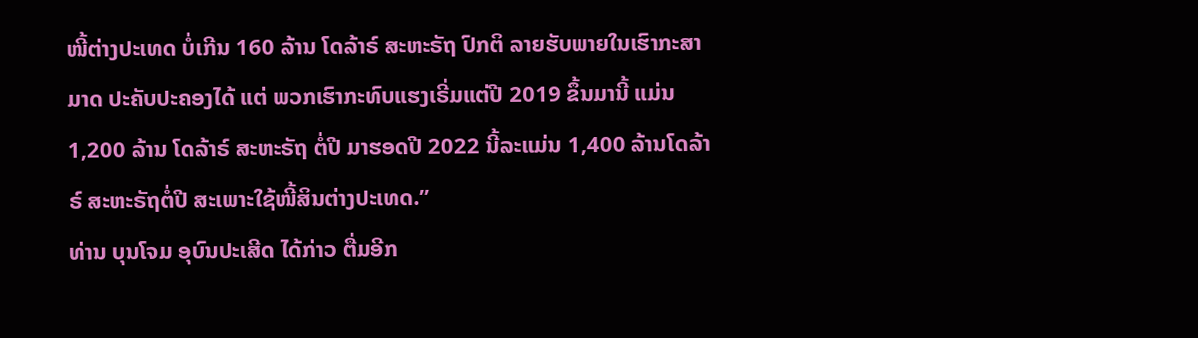ໜີ້ຕ່າງປະເທດ ບໍ່ເກີນ 160 ລ້ານ ໂດລ້າຣ໌ ສະຫະຣັຖ ປົກຕິ ລາຍຮັບພາຍໃນເຮົາກະສາມາດ ປະຄັບປະຄອງໄດ້ ແຕ່ ພວກເຮົາກະທົບແຮງເຣີ່ມແຕ່ປີ 2019 ຂຶ້ນມານີ້ ແມ່ນ 1,200 ລ້ານ ໂດລ້າຣ໌ ສະຫະຣັຖ ຕໍ່ປີ ມາຮອດປີ 2022 ນີ້ລະແມ່ນ 1,400 ລ້ານໂດລ້າຣ໌ ສະຫະຣັຖຕໍ່ປີ ສະເພາະໃຊ້ໜີ້ສິນຕ່າງປະເທດ.”
ທ່ານ ບຸນໂຈມ ອຸບົນປະເສີດ ໄດ້ກ່າວ ຕື່ມອີກ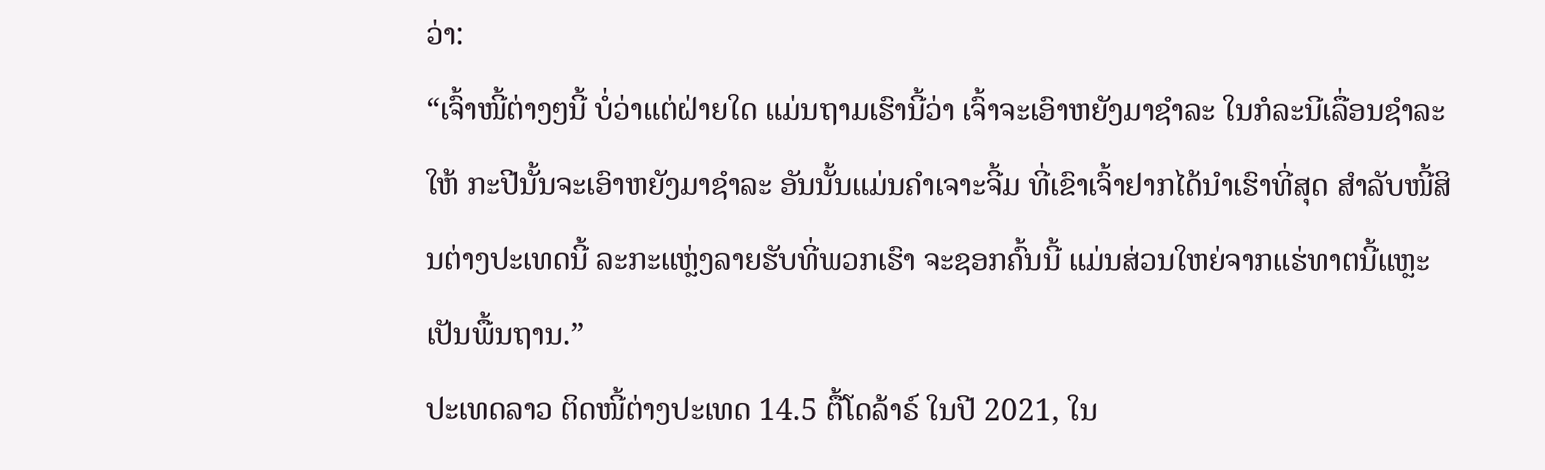ວ່າ:
“ເຈົ້າໜີ້ຕ່າງໆນີ້ ບໍ່ວ່າແຕ່ຝ່າຍໃດ ແມ່ນຖາມເຮົານີ້ວ່າ ເຈົ້າຈະເອົາຫຍັງມາຊຳລະ ໃນກໍລະນີເລື່ອນຊຳລະໃຫ້ ກະປີນັ້ນຈະເອົາຫຍັງມາຊຳລະ ອັນນັ້ນແມ່ນຄຳເຈາະຈີ້ມ ທີ່ເຂົາເຈົ້າຢາກໄດ້ນຳເຮົາທີ່ສຸດ ສຳລັບໜີ້ສິນຕ່າງປະເທດນີ້ ລະກະແຫຼ່ງລາຍຮັບທີ່ພວກເຮົາ ຈະຊອກຄົ້ນນີ້ ແມ່ນສ່ວນໃຫຍ່ຈາກແຮ່ທາຕນີ້ແຫຼະເປັນພື້ນຖານ.”
ປະເທດລາວ ຕິດໜີ້ຕ່າງປະເທດ 14.5 ຕື້ໂດລ້າຣ໌ ໃນປີ 2021, ໃນ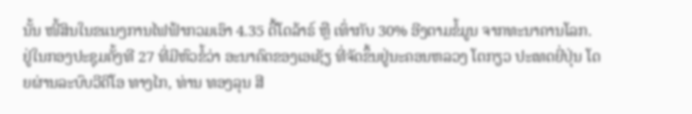ນັ້ນ ໜີ້ສິນໃນຂແນງການໄຟຟ້າກວມເອົາ 4.35 ຕື້ໂດລ້າຣ໌ ຫຼື ເທົ່າກັບ 30% ອີງຕາມຂໍ້ມູນ ຈາກທະນາຄານໂລກ.
ຢູ່ໃນກອງປະຊຸມຄັ້ງທີ 27 ທີ່ມີຫົວຂໍ້ວ່າ ອະນາຄົຕຂອງເອເຊັຽ ທີ່ຈັດຂຶ້ນຢູ່ນະຄອນຫລວງ ໂຕກຽວ ປະເທດຍີ່ປຸ່ນ ໂດຍຜ່ານລະບົບວີດີໂອ ທາງໄກ, ທ່ານ ທອງລຸນ ສີ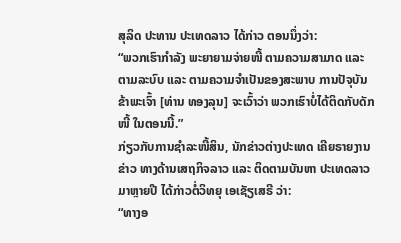ສຸລິດ ປະທານ ປະເທດລາວ ໄດ້ກ່າວ ຕອນນຶ່ງວ່າ:
“ພວກເຮົາກຳລັງ ພະຍາຍາມຈ່າຍໜີ້ ຕາມຄວາມສາມາດ ແລະ ຕາມລະບົບ ແລະ ຕາມຄວາມຈຳເປັນຂອງສະພາບ ການປັຈຸບັນ ຂ້າພະເຈົ້າ [ທ່ານ ທອງລຸນ] ຈະເວົ້າວ່າ ພວກເຮົາບໍ່ໄດ້ຕິດກັບດັກໜີ້ ໃນຕອນນີ້.”
ກ່ຽວກັບການຊໍາລະໜີ້ສິນ, ນັກຂ່າວຕ່າງປະເທດ ເຄີຍຣາຍງານຂ່າວ ທາງດ້ານເສຖກິຈລາວ ແລະ ຕິດຕາມບັນຫາ ປະເທດລາວ ມາຫຼາຍປີ ໄດ້ກ່າວຕໍ່ວິທຍຸ ເອເຊັຽເສຣີ ວ່າ:
“ທາງອ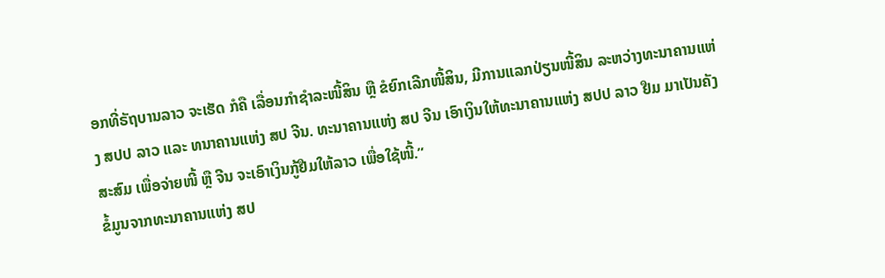ອກທີ່ຣັຖບານລາວ ຈະເຮັດ ກໍຄື ເລື່ອນກໍາຊໍາລະໜີ້ສິນ ຫຼື ຂໍຍົກເລີກໜີ້ສິນ, ມີການແລກປ່ຽນໜີ້ສິນ ລະຫວ່າງທະນາຄານແຫ່ງ ສປປ ລາວ ແລະ ທນາຄານແຫ່ງ ສປ ຈີນ. ທະນາຄານແຫ່ງ ສປ ຈີນ ເອົາເງິນໃຫ້ທະນາຄານແຫ່ງ ສປປ ລາວ ຢືມ ມາເປັນຄັງສະສົມ ເພື່ອຈ່າຍໜີ້ ຫຼື ຈີນ ຈະເອົາເງິນກູ້ຢືມໃຫ້ລາວ ເພື່ອໃຊ້ໜີ້.”
ຂໍ້ມູນຈາກທະນາຄານແຫ່ງ ສປ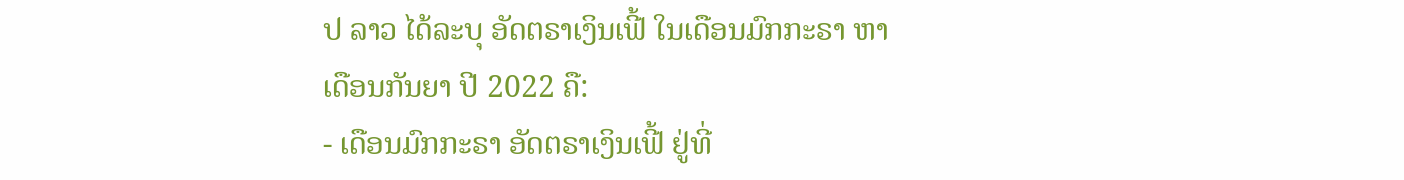ປ ລາວ ໄດ້ລະບຸ ອັດຕຣາເງິນເຟີ້ ໃນເດືອນມົກກະຣາ ຫາ ເດືອນກັນຍາ ປີ 2022 ຄື:
- ເດືອນມົກກະຣາ ອັດຕຣາເງິນເຟີ້ ຢູ່ທີ່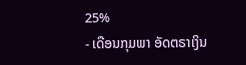25%
- ເດືອນກຸມພາ ອັດຕຣາເງິນ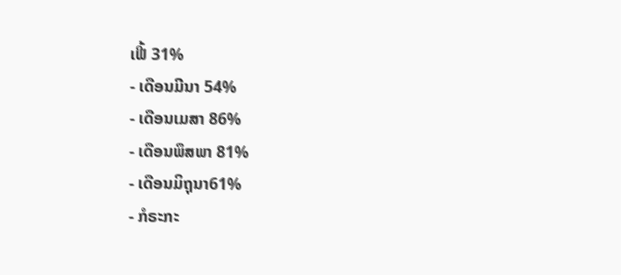ເຟີ້ 31%
- ເດືອນມີນາ 54%
- ເດືອນເມສາ 86%
- ເດືອນພຶສພາ 81%
- ເດືອນມິຖຸນາ61%
- ກໍຣະກະ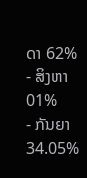ດາ 62%
- ສິງຫາ 01%
- ກັນຍາ 34.05%